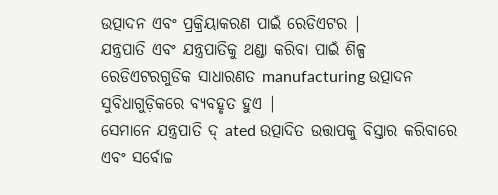ଉତ୍ପାଦନ ଏବଂ ପ୍ରକ୍ରିୟାକରଣ ପାଇଁ ରେଡିଏଟର |
ଯନ୍ତ୍ରପାତି ଏବଂ ଯନ୍ତ୍ରପାତିକୁ ଥଣ୍ଡା କରିବା ପାଇଁ ଶିଳ୍ପ ରେଡିଏଟରଗୁଡିକ ସାଧାରଣତ manufacturing ଉତ୍ପାଦନ ସୁବିଧାଗୁଡ଼ିକରେ ବ୍ୟବହୃତ ହୁଏ |
ସେମାନେ ଯନ୍ତ୍ରପାତି ଦ୍ ated ଉତ୍ପାଦିତ ଉତ୍ତାପକୁ ବିସ୍ତାର କରିବାରେ ଏବଂ ସର୍ବୋଚ୍ଚ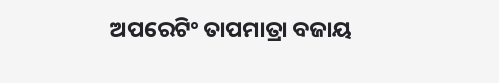ଅପରେଟିଂ ତାପମାତ୍ରା ବଜାୟ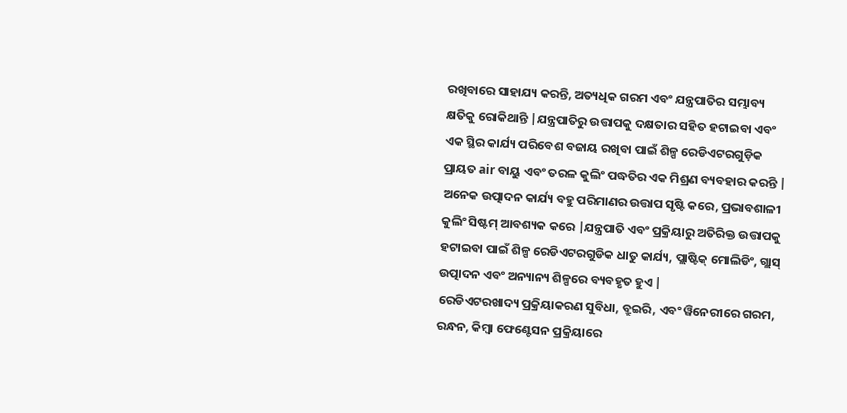ରଖିବାରେ ସାହାଯ୍ୟ କରନ୍ତି, ଅତ୍ୟଧିକ ଗରମ ଏବଂ ଯନ୍ତ୍ରପାତିର ସମ୍ଭାବ୍ୟ କ୍ଷତିକୁ ରୋକିଥାନ୍ତି |ଯନ୍ତ୍ରପାତିରୁ ଉତ୍ତାପକୁ ଦକ୍ଷତାର ସହିତ ହଟାଇବା ଏବଂ ଏକ ସ୍ଥିର କାର୍ଯ୍ୟ ପରିବେଶ ବଜାୟ ରଖିବା ପାଇଁ ଶିଳ୍ପ ରେଡିଏଟରଗୁଡ଼ିକ ପ୍ରାୟତ air ବାୟୁ ଏବଂ ତରଳ କୁଲିଂ ପଦ୍ଧତିର ଏକ ମିଶ୍ରଣ ବ୍ୟବହାର କରନ୍ତି |
ଅନେକ ଉତ୍ପାଦନ କାର୍ଯ୍ୟ ବହୁ ପରିମାଣର ଉତ୍ତାପ ସୃଷ୍ଟି କରେ, ପ୍ରଭାବଶାଳୀ କୁଲିଂ ସିଷ୍ଟମ୍ ଆବଶ୍ୟକ କରେ |ଯନ୍ତ୍ରପାତି ଏବଂ ପ୍ରକ୍ରିୟାରୁ ଅତିରିକ୍ତ ଉତ୍ତାପକୁ ହଟାଇବା ପାଇଁ ଶିଳ୍ପ ରେଡିଏଟରଗୁଡିକ ଧାତୁ କାର୍ଯ୍ୟ, ପ୍ଲାଷ୍ଟିକ୍ ମୋଲିଡିଂ, ଗ୍ଲାସ୍ ଉତ୍ପାଦନ ଏବଂ ଅନ୍ୟାନ୍ୟ ଶିଳ୍ପରେ ବ୍ୟବହୃତ ହୁଏ |
ରେଡିଏଟରଖାଦ୍ୟ ପ୍ରକ୍ରିୟାକରଣ ସୁବିଧା, ବ୍ରୁଇରି, ଏବଂ ୱିନେରୀରେ ଗରମ, ରନ୍ଧନ, କିମ୍ବା ଫେଣ୍ଟେସନ ପ୍ରକ୍ରିୟାରେ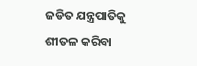ଜଡିତ ଯନ୍ତ୍ରପାତିକୁ ଶୀତଳ କରିବା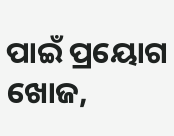ପାଇଁ ପ୍ରୟୋଗ ଖୋଜ,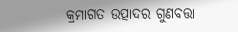କ୍ରମାଗତ ଉତ୍ପାଦର ଗୁଣବତ୍ତା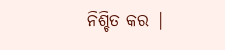ନିଶ୍ଚିତ କର |